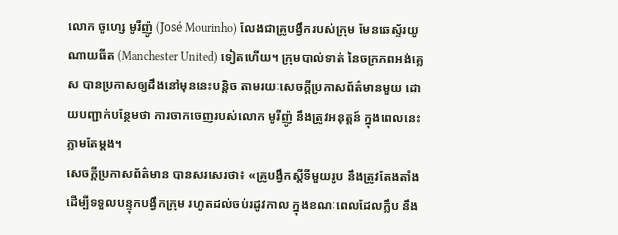លោក ចូហ្សេ មូរីញ៉ូ (José Mourinho) លែងជាគ្រូបង្វឹករបស់ក្រុម មែនឆេស្ទ័រយូណាយធីត (Manchester United) ទៀតហើយ។ ក្រុមបាល់ទាត់ នៃចក្រភពអង់គ្លេស បានប្រកាសឲ្យដឹងនៅមុននេះបន្តិច តាមរយៈសេចក្ដីប្រកាសព័ត៌មានមួយ ដោយបញ្ជាក់បន្ថែមថា ការចាកចេញរបស់លោក មូរីញ៉ូ នឹងត្រូវអនុត្តន៍ ក្នុងពេលនេះភ្លាមតែម្ដង។
សេចក្ដីប្រកាសព័ត៌មាន បានសរសេរថា៖ «គ្រូបង្វឹកស្ដីទីមួយរូប នឹងត្រូវតែងតាំង ដើម្បីទទួលបន្ទុកបង្វឹកក្រុម រហូតដល់ចប់រដូវកាល ក្នុងខណៈពេលដែលក្លឹប នឹង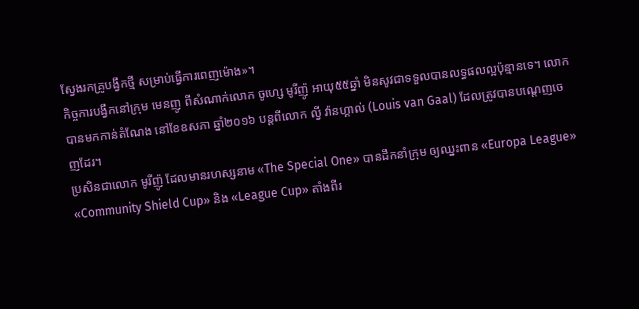ស្វែងរកគ្រូបង្វឹកថ្មី សម្រាប់ធ្វើការពេញម៉ោង»។
កិច្ចការបង្វឹកនៅក្រុម មេនញូ ពីសំណាក់លោក ចូហ្សេ មូរីញ៉ូ អាយុ៥៥ឆ្នាំ មិនសូវជាទទួលបានលទ្ធផលល្អប៉ុន្មានទេ។ លោកបានមកកាន់តំណែង នៅខែឧសភា ឆ្នាំ២០១៦ បន្តពីលោក ល្វី វ៉ានហ្គាល់ (Louis van Gaal) ដែលត្រូវបានបណ្ដេញចេញដែរ។
ប្រសិនជាលោក មូរីញ៉ូ ដែលមានរហស្សនាម «The Special One» បានដឹកនាំក្រុម ឲ្យឈ្នះពាន «Europa League» «Community Shield Cup» និង «League Cup» តាំងពីរ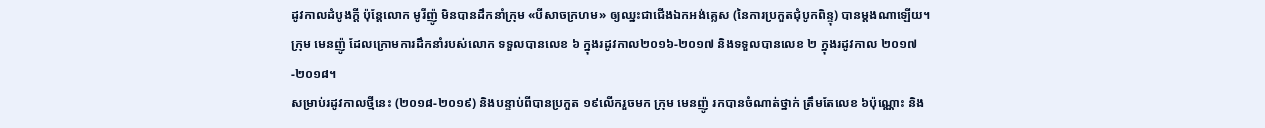ដូវកាលដំបូងក្ដី ប៉ុន្តែលោក មូរីញ៉ូ មិនបានដឹកនាំក្រុម «បីសាចក្រហម» ឲ្យឈ្នះជាជើងឯកអង់គ្លេស (នៃការប្រកួតជុំបូកពិន្ទុ) បានម្ដងណាឡើយ។ ក្រុម មេនញ៉ូ ដែលក្រោមការដឹកនាំរបស់លោក ទទួលបានលេខ ៦ ក្នុងរដូវកាល២០១៦-២០១៧ និងទទួលបានលេខ ២ ក្នុងរដូវកាល ២០១៧-២០១៨។
សម្រាប់រដូវកាលថ្មីនេះ (២០១៨-២០១៩) និងបន្ទាប់ពីបានប្រកួត ១៩លើករួចមក ក្រុម មេនញ៉ូ រកបានចំណាត់ថ្នាក់ ត្រឹមតែលេខ ៦ប៉ុណ្ណោះ និង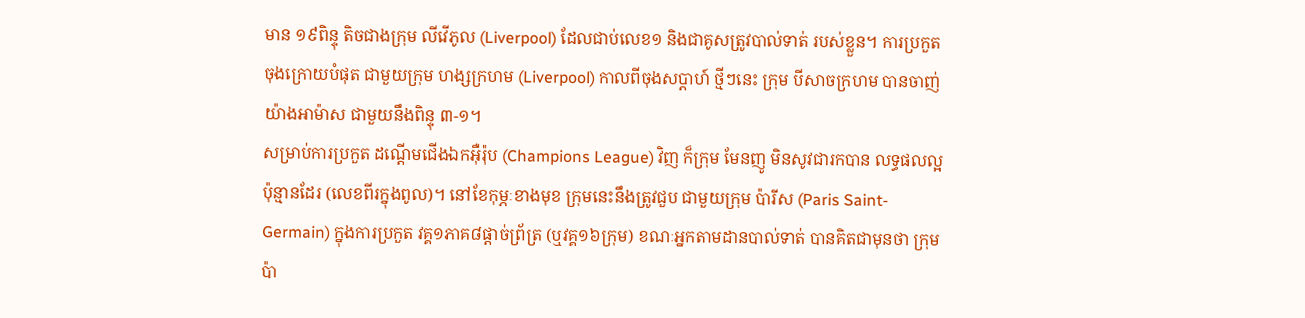មាន ១៩ពិន្ទុ តិចជាងក្រុម លីវើភូល (Liverpool) ដែលជាប់លេខ១ និងជាគូសត្រូវបាល់ទាត់ របស់ខ្លួន។ ការប្រកួតចុងក្រោយបំផុត ជាមួយក្រុម ហង្សក្រហម (Liverpool) កាលពីចុងសប្ដាហ៍ ថ្មីៗនេះ ក្រុម បីសាចក្រហម បានចាញ់យ៉ាងអាម៉ាស ជាមួយនឹងពិន្ទុ ៣-១។
សម្រាប់ការប្រកួត ដណ្ដើមជើងឯកអ៊ឺរ៉ុប (Champions League) វិញ ក៏ក្រុម មែនញូ មិនសូវជារកបាន លទ្ធផលល្អប៉ុន្មានដែរ (លេខពីរក្នុងពូល)។ នៅខែកុម្ភៈខាងមុខ ក្រុមនេះនឹងត្រូវជួប ជាមួយក្រុម ប៉ារីស (Paris Saint-Germain) ក្នុងការប្រកួត វគ្គ១ភាគ៨ផ្តាច់ព្រ័ត្រ (ឬវគ្គ១៦ក្រុម) ខណៈអ្នកតាមដានបាល់ទាត់ បានគិតជាមុនថា ក្រុមប៉ា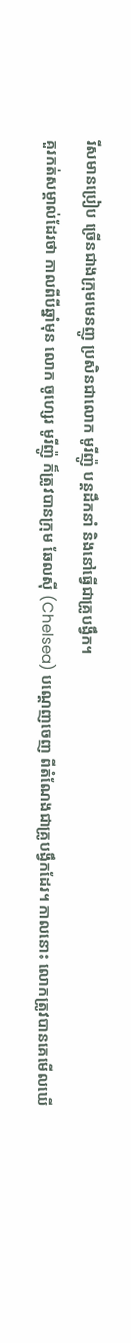រីសមានប្រៀប ច្រើនជាងក្រុមមេនញូ ប្រសិនជាលោក មូរីញ៉ូ បន្តដឹកនាំ និងនៅធ្វើជាគ្រូបង្វឹក។
គួរកត់សម្គាល់ដែរថា កាលពីបីឆ្នាំមុន លោក ចូហ្សេរ មូរីញ៉ូ ក៏ត្រូវបានក្រុម ឆែលស៊ី (Chelsea) បណ្ដេញចេញ ពីតំណែងជាគ្រូបង្វឹកដែរ។ កាលនោះ លោកត្រូវបានគេមើលឃើ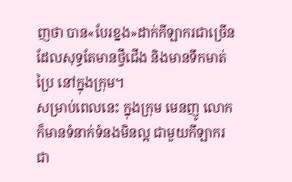ញថា បាន«បែរខ្នង»ដាក់កីឡាករជាច្រើន ដែលសុទ្ធតែមានថ្វីជើង និងមានទឹកមាត់ប្រៃ នៅក្នុងក្រុម។
សម្រាប់ពេលនេះ ក្នុងក្រុម មេនញូ លោកក៏មានទំនាក់ទំនងមិនល្អ ជាមួយកីឡាករជា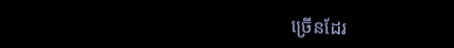ច្រើនដែរ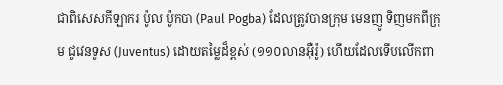ជាពិសេសកីឡាករ ប៉ូល ប៉ូកបា (Paul Pogba) ដែលត្រូវបានក្រុម មេនញូ ទិញមកពីក្រុម ជូវេនទូស (Juventus) ដោយតម្លៃដ៏ខ្ពស់ (១១០លានអ៊ឺរ៉ូ) ហើយដែលទើបលើកពា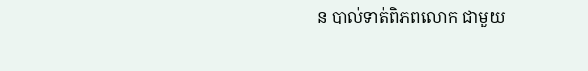ន បាល់ទាត់ពិភពលោក ជាមួយ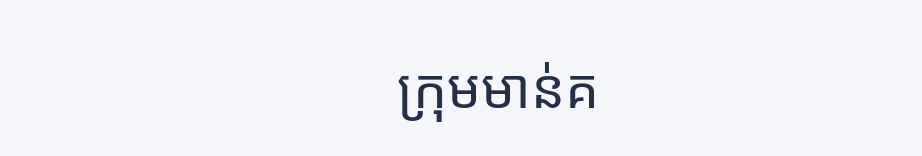ក្រុមមាន់គ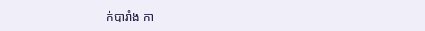ក់បារាំង កា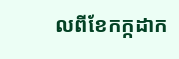លពីខែកក្កដាក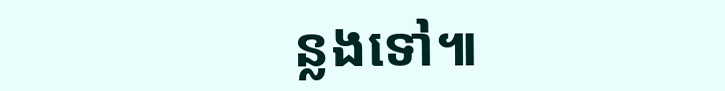ន្លងទៅ៕